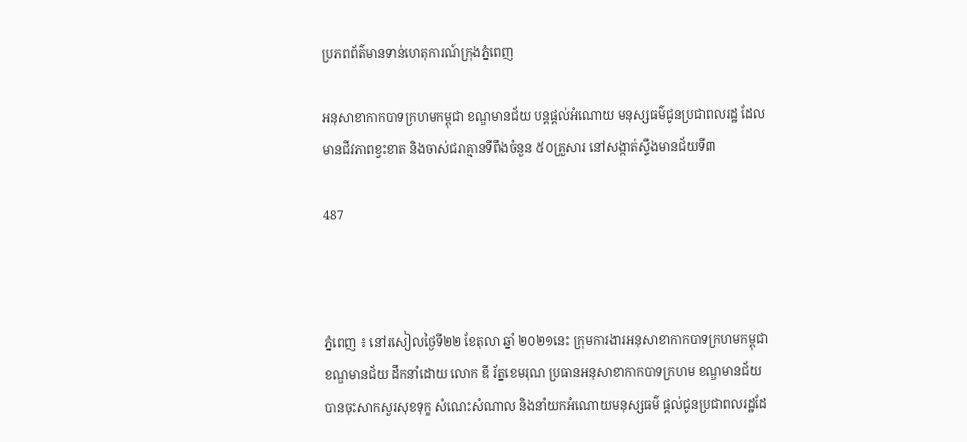ប្រភពព័ត៌មានទាន់ហេតុការណ៍ក្រុងភ្នំពេញ

អនុសាខាកាកបាទក្រហមកម្ពុជា ខណ្ឌមានជ័យ បន្តផ្តល់អំណោយ មនុស្សធម៌ជូនប្រជាពលរដ្ឋ ដែលមានជីវភាពខ្វះខាត និងចាស់ជរាគ្មានទីពឹងចំនួន ៥០គ្រួសារ នៅសង្កាត់ស្ទឹងមានជ័យទី៣

487



ភ្នំពេញ ៖ នៅរសៀលថ្ងៃទី២២ ខែតុលា ឆ្នាំ ២០២១នេះ ក្រុមការងារអនុសាខាកាកបាទក្រហមកម្ពុជា ខណ្ឌមានជ័យ ដឹកនាំដោយ លោក ឌី រ័ត្នខេមរុណ ប្រធានអនុសាខាកាកបាទក្រហម ខណ្ឌមានជ័យ បានចុះសាកសួរសុខទុក្ខ សំណេះសំណាល និងនាំយកអំណោយមនុស្សធម៌ ផ្តល់ជូនប្រជាពលរដ្ឋដែ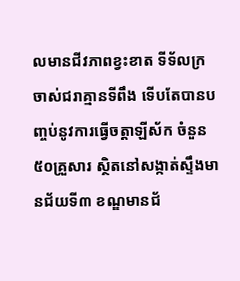លមានជីវភាពខ្វះខាត ទីទ័លក្រ ចាស់ជរាគ្មានទីពឹង ទើបតែបានបញ្ចប់នូវការធ្វើចត្តាឡីស័ក ចំនួន ៥០គ្រួសារ ស្ថិតនៅសង្កាត់ស្ទឹងមានជ័យទី៣ ខណ្ឌមានជ័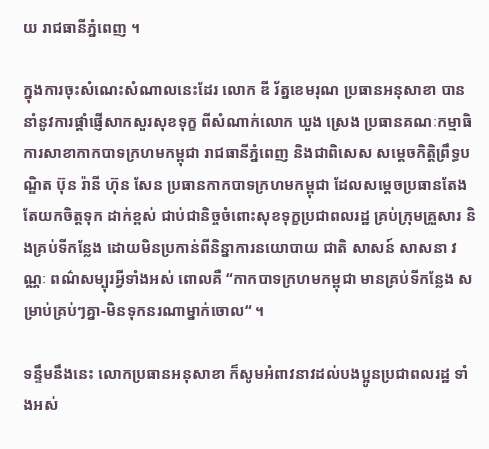យ រាជធានីភ្នំពេញ ។

ក្នុងការចុះសំណេះសំណាលនេះដែរ លោក ឌី រ័ត្នខេមរុណ ប្រធានអនុសាខា បាននាំនូវការផ្តាំផ្ញើសាកសួរសុខទុក្ខ ពីសំណាក់លោក ឃួង ស្រេង ប្រធានគណៈកម្មាធិការសាខាកាកបាទក្រហមកម្ពុជា រាជធានីភ្នំពេញ និងជាពិសេស សម្តេចកិត្តិព្រឹទ្ធបណ្ឌិត ប៊ុន រ៉ានី ហ៊ុន សែន ប្រធានកាកបាទក្រហមកម្ពុជា ដែលសម្តេចប្រធានតែងតែយកចិត្តទុក ដាក់ខ្ពស់ ជាប់ជានិច្ចចំពោះសុខទុក្ខប្រជាពលរដ្ឋ គ្រប់ក្រុមគ្រួសារ និងគ្រប់ទីកន្លែង ដោយមិនប្រកាន់ពីនិន្នាការនយោបាយ ជាតិ សាសន៍ សាសនា វណ្ណៈ ពណ៌សម្បុរអ្វីទាំងអស់ ពោលគឺ “កាកបាទក្រហមកម្ពុជា មានគ្រប់ទីកន្លែង សម្រាប់គ្រប់ៗគ្នា-មិនទុកនរណាម្នាក់ចោល“ ។

ទន្ទឹមនឹងនេះ លោកប្រធានអនុសាខា ក៏សូមអំពាវនាវដល់បងប្អូនប្រជាពលរដ្ឋ ទាំងអស់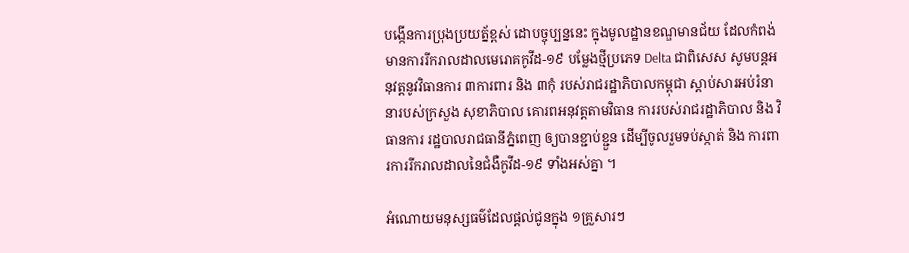បង្កេីនការប្រុងប្រយត្ន័ខ្ពស់ ដោបច្ចុប្បន្ននេះ ក្នុងមូលដ្ឋានខណ្ឌមានជ័យ ដែលកំពង់មានការរីករាលដាលមេរោគកូវីដ-១៩ បម្លែងថ្មីប្រភេទ Delta ជាពិសេស សូមបន្តអនុវត្តនូវវិធានការ ៣ការពារ និង ៣កុំ របស់រាជរដ្ឋាភិបាលកម្ពុជា ស្តាប់សារអប់រំនានារបស់ក្រសួង សុខាភិបាល គោរពអនុវត្តតាមវិធាន ការរបស់រាជរដ្ឋាភិបាល និង វិធានការ រដ្ឋបាលរាជធានីភ្នំពេញ ឲ្យបានខ្ជាប់ខ្ជួន ដេីម្បីចូលរួមទប់ស្កាត់ និង ការពារការរីករាលដាលនៃជំងឺកូវីដ-១៩ ទាំងអស់គ្នា ។

អំណោយមនុស្សធម៌ដែលផ្តល់ជូនក្នុង ១គ្រួសារៗ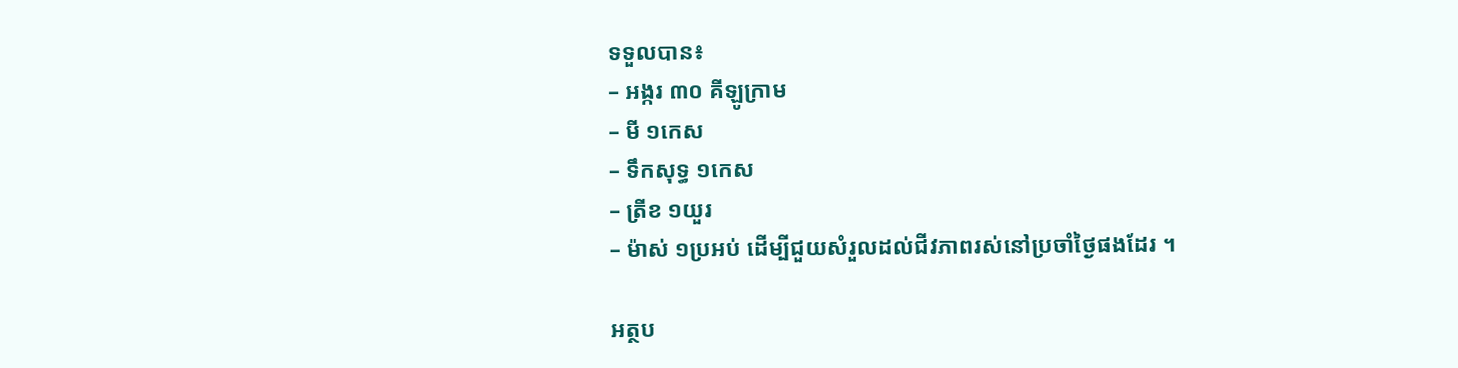ទទួលបាន៖
– អង្ករ ៣០ គីឡូក្រាម
– មី ១កេស
– ទឹកសុទ្ធ ១កេស
– ត្រីខ ១យួរ
– ម៉ាស់ ១ប្រអប់ ដើម្បីជួយសំរួលដល់ជីវភាពរស់នៅប្រចាំថ្ងៃផងដែរ ។

អត្ថប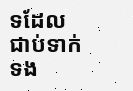ទដែលជាប់ទាក់ទង